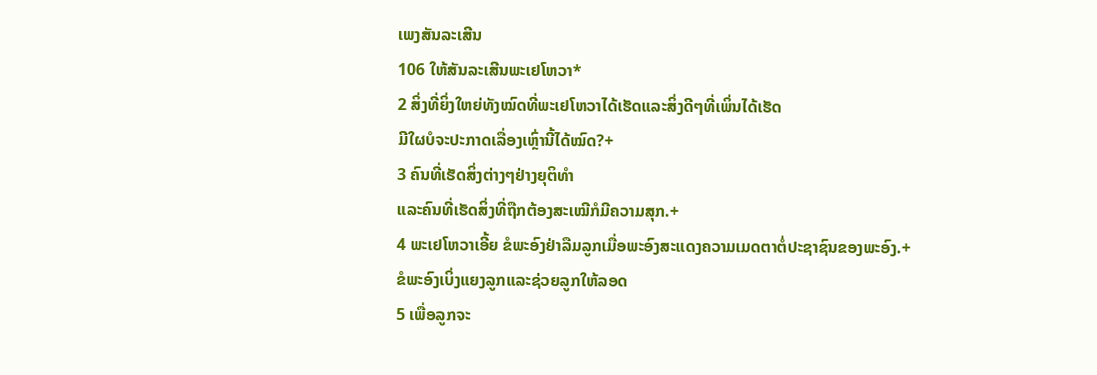ເພງສັນລະເສີນ
106 ໃຫ້ສັນລະເສີນພະເຢໂຫວາ*
2 ສິ່ງທີ່ຍິ່ງໃຫຍ່ທັງໝົດທີ່ພະເຢໂຫວາໄດ້ເຮັດແລະສິ່ງດີໆທີ່ເພິ່ນໄດ້ເຮັດ
ມີໃຜບໍຈະປະກາດເລື່ອງເຫຼົ່ານີ້ໄດ້ໝົດ?+
3 ຄົນທີ່ເຮັດສິ່ງຕ່າງໆຢ່າງຍຸຕິທຳ
ແລະຄົນທີ່ເຮັດສິ່ງທີ່ຖືກຕ້ອງສະເໝີກໍມີຄວາມສຸກ.+
4 ພະເຢໂຫວາເອີ້ຍ ຂໍພະອົງຢ່າລືມລູກເມື່ອພະອົງສະແດງຄວາມເມດຕາຕໍ່ປະຊາຊົນຂອງພະອົງ.+
ຂໍພະອົງເບິ່ງແຍງລູກແລະຊ່ວຍລູກໃຫ້ລອດ
5 ເພື່ອລູກຈະ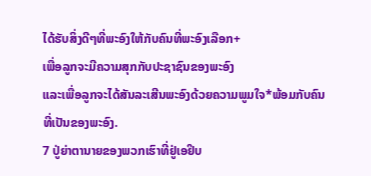ໄດ້ຮັບສິ່ງດີໆທີ່ພະອົງໃຫ້ກັບຄົນທີ່ພະອົງເລືອກ+
ເພື່ອລູກຈະມີຄວາມສຸກກັບປະຊາຊົນຂອງພະອົງ
ແລະເພື່ອລູກຈະໄດ້ສັນລະເສີນພະອົງດ້ວຍຄວາມພູມໃຈ*ພ້ອມກັບຄົນທີ່ເປັນຂອງພະອົງ.
7 ປູ່ຍ່າຕານາຍຂອງພວກເຮົາທີ່ຢູ່ເອຢິບ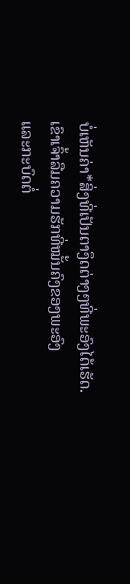ບໍ່ເຫັນຄ່າ*ສິ່ງທີ່ເປັນຕາງຶດຕ່າງໆທີ່ພະອົງໄດ້ເຮັດ.
ເຂົາເຈົ້າລືມຄວາມຮັກທີ່ໝັ້ນຄົງຂອງພະອົງ
ແລະກະບົດຕໍ່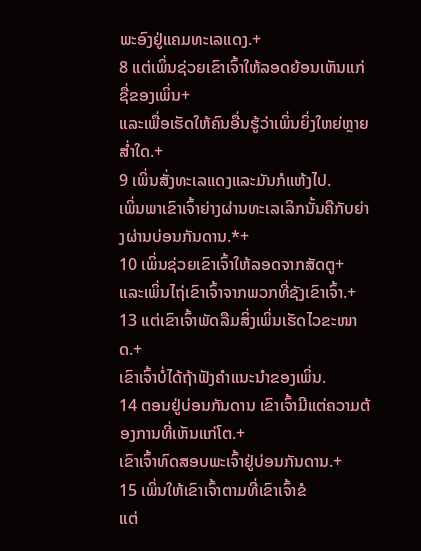ພະອົງຢູ່ແຄມທະເລແດງ.+
8 ແຕ່ເພິ່ນຊ່ວຍເຂົາເຈົ້າໃຫ້ລອດຍ້ອນເຫັນແກ່ຊື່ຂອງເພິ່ນ+
ແລະເພື່ອເຮັດໃຫ້ຄົນອື່ນຮູ້ວ່າເພິ່ນຍິ່ງໃຫຍ່ຫຼາຍສ່ຳໃດ.+
9 ເພິ່ນສັ່ງທະເລແດງແລະມັນກໍແຫ້ງໄປ.
ເພິ່ນພາເຂົາເຈົ້າຍ່າງຜ່ານທະເລເລິກນັ້ນຄືກັບຍ່າງຜ່ານບ່ອນກັນດານ.*+
10 ເພິ່ນຊ່ວຍເຂົາເຈົ້າໃຫ້ລອດຈາກສັດຕູ+
ແລະເພິ່ນໄຖ່ເຂົາເຈົ້າຈາກພວກທີ່ຊັງເຂົາເຈົ້າ.+
13 ແຕ່ເຂົາເຈົ້າພັດລືມສິ່ງເພິ່ນເຮັດໄວຂະໜາດ.+
ເຂົາເຈົ້າບໍ່ໄດ້ຖ້າຟັງຄຳແນະນຳຂອງເພິ່ນ.
14 ຕອນຢູ່ບ່ອນກັນດານ ເຂົາເຈົ້າມີແຕ່ຄວາມຕ້ອງການທີ່ເຫັນແກ່ໂຕ.+
ເຂົາເຈົ້າທົດສອບພະເຈົ້າຢູ່ບ່ອນກັນດານ.+
15 ເພິ່ນໃຫ້ເຂົາເຈົ້າຕາມທີ່ເຂົາເຈົ້າຂໍ
ແຕ່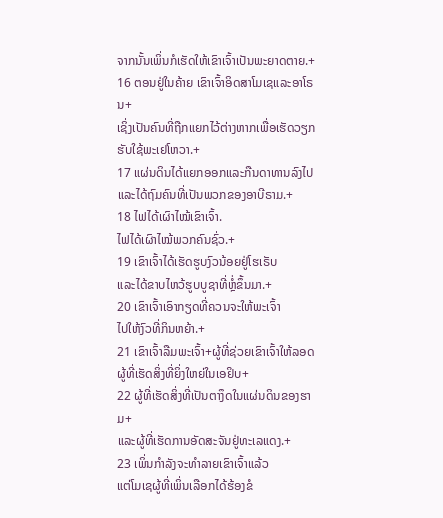ຈາກນັ້ນເພິ່ນກໍເຮັດໃຫ້ເຂົາເຈົ້າເປັນພະຍາດຕາຍ.+
16 ຕອນຢູ່ໃນຄ້າຍ ເຂົາເຈົ້າອິດສາໂມເຊແລະອາໂຣນ+
ເຊິ່ງເປັນຄົນທີ່ຖືກແຍກໄວ້ຕ່າງຫາກເພື່ອເຮັດວຽກຮັບໃຊ້ພະເຢໂຫວາ.+
17 ແຜ່ນດິນໄດ້ແຍກອອກແລະກືນດາທານລົງໄປ
ແລະໄດ້ຖົມຄົນທີ່ເປັນພວກຂອງອາບີຣາມ.+
18 ໄຟໄດ້ເຜົາໄໝ້ເຂົາເຈົ້າ.
ໄຟໄດ້ເຜົາໄໝ້ພວກຄົນຊົ່ວ.+
19 ເຂົາເຈົ້າໄດ້ເຮັດຮູບງົວນ້ອຍຢູ່ໂຮເຣັບ
ແລະໄດ້ຂາບໄຫວ້ຮູບບູຊາທີ່ຫຼໍ່ຂຶ້ນມາ.+
20 ເຂົາເຈົ້າເອົາກຽດທີ່ຄວນຈະໃຫ້ພະເຈົ້າ
ໄປໃຫ້ງົວທີ່ກິນຫຍ້າ.+
21 ເຂົາເຈົ້າລືມພະເຈົ້າ+ຜູ້ທີ່ຊ່ວຍເຂົາເຈົ້າໃຫ້ລອດ
ຜູ້ທີ່ເຮັດສິ່ງທີ່ຍິ່ງໃຫຍ່ໃນເອຢິບ+
22 ຜູ້ທີ່ເຮັດສິ່ງທີ່ເປັນຕາງຶດໃນແຜ່ນດິນຂອງຮາມ+
ແລະຜູ້ທີ່ເຮັດການອັດສະຈັນຢູ່ທະເລແດງ.+
23 ເພິ່ນກຳລັງຈະທຳລາຍເຂົາເຈົ້າແລ້ວ
ແຕ່ໂມເຊຜູ້ທີ່ເພິ່ນເລືອກໄດ້ຮ້ອງຂໍ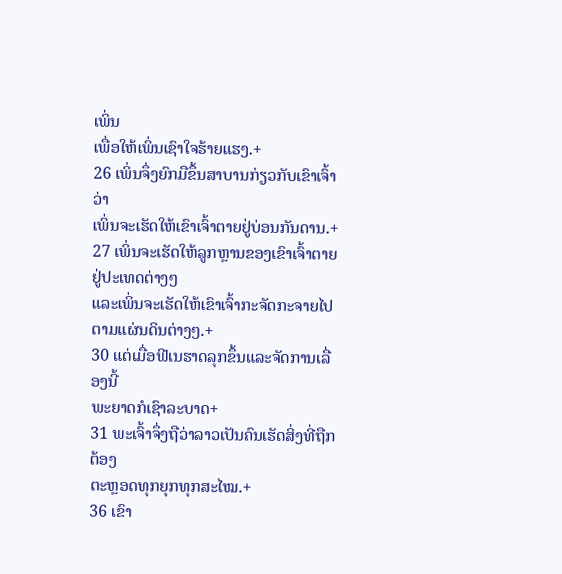ເພິ່ນ
ເພື່ອໃຫ້ເພິ່ນເຊົາໃຈຮ້າຍແຮງ.+
26 ເພິ່ນຈຶ່ງຍົກມືຂຶ້ນສາບານກ່ຽວກັບເຂົາເຈົ້າວ່າ
ເພິ່ນຈະເຮັດໃຫ້ເຂົາເຈົ້າຕາຍຢູ່ບ່ອນກັນດານ.+
27 ເພິ່ນຈະເຮັດໃຫ້ລູກຫຼານຂອງເຂົາເຈົ້າຕາຍຢູ່ປະເທດຕ່າງໆ
ແລະເພິ່ນຈະເຮັດໃຫ້ເຂົາເຈົ້າກະຈັດກະຈາຍໄປຕາມແຜ່ນດິນຕ່າງໆ.+
30 ແຕ່ເມື່ອຟີເນຮາດລຸກຂຶ້ນແລະຈັດການເລື່ອງນີ້
ພະຍາດກໍເຊົາລະບາດ+
31 ພະເຈົ້າຈຶ່ງຖືວ່າລາວເປັນຄົນເຮັດສິ່ງທີ່ຖືກຕ້ອງ
ຕະຫຼອດທຸກຍຸກທຸກສະໄໝ.+
36 ເຂົາ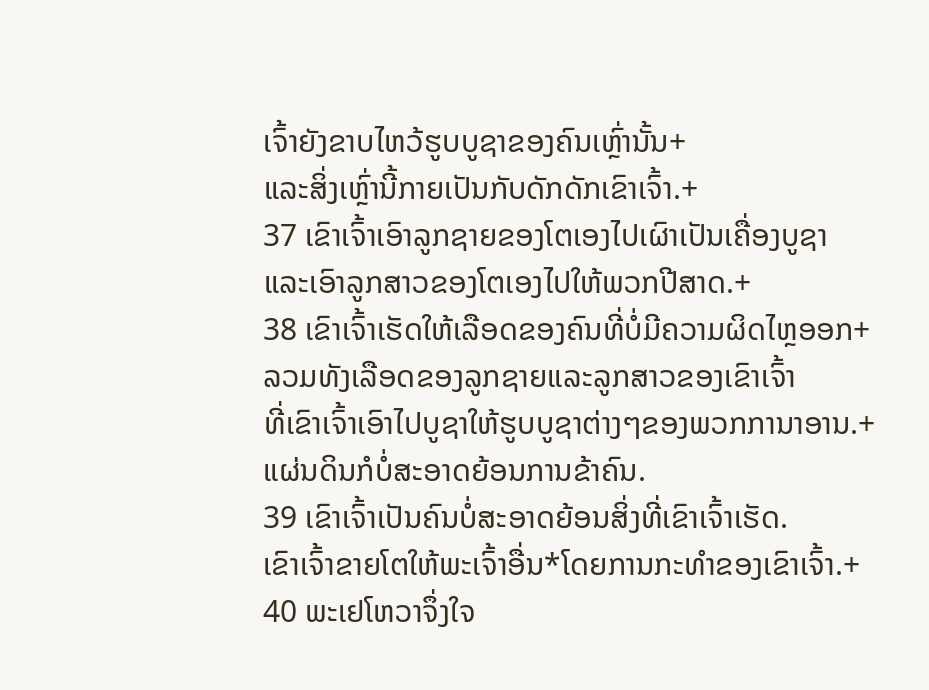ເຈົ້າຍັງຂາບໄຫວ້ຮູບບູຊາຂອງຄົນເຫຼົ່ານັ້ນ+
ແລະສິ່ງເຫຼົ່ານີ້ກາຍເປັນກັບດັກດັກເຂົາເຈົ້າ.+
37 ເຂົາເຈົ້າເອົາລູກຊາຍຂອງໂຕເອງໄປເຜົາເປັນເຄື່ອງບູຊາ
ແລະເອົາລູກສາວຂອງໂຕເອງໄປໃຫ້ພວກປີສາດ.+
38 ເຂົາເຈົ້າເຮັດໃຫ້ເລືອດຂອງຄົນທີ່ບໍ່ມີຄວາມຜິດໄຫຼອອກ+
ລວມທັງເລືອດຂອງລູກຊາຍແລະລູກສາວຂອງເຂົາເຈົ້າ
ທີ່ເຂົາເຈົ້າເອົາໄປບູຊາໃຫ້ຮູບບູຊາຕ່າງໆຂອງພວກການາອານ.+
ແຜ່ນດິນກໍບໍ່ສະອາດຍ້ອນການຂ້າຄົນ.
39 ເຂົາເຈົ້າເປັນຄົນບໍ່ສະອາດຍ້ອນສິ່ງທີ່ເຂົາເຈົ້າເຮັດ.
ເຂົາເຈົ້າຂາຍໂຕໃຫ້ພະເຈົ້າອື່ນ*ໂດຍການກະທຳຂອງເຂົາເຈົ້າ.+
40 ພະເຢໂຫວາຈຶ່ງໃຈ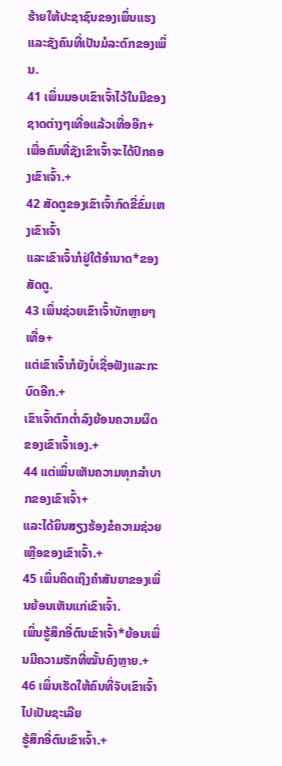ຮ້າຍໃຫ້ປະຊາຊົນຂອງເພິ່ນແຮງ
ແລະຊັງຄົນທີ່ເປັນມໍລະດົກຂອງເພິ່ນ.
41 ເພິ່ນມອບເຂົາເຈົ້າໄວ້ໃນມືຂອງຊາດຕ່າງໆເທື່ອແລ້ວເທື່ອອີກ+
ເພື່ອຄົນທີ່ຊັງເຂົາເຈົ້າຈະໄດ້ປົກຄອງເຂົາເຈົ້າ.+
42 ສັດຕູຂອງເຂົາເຈົ້າກົດຂີ່ຂົ່ມເຫງເຂົາເຈົ້າ
ແລະເຂົາເຈົ້າກໍຢູ່ໃຕ້ອຳນາດ*ຂອງສັດຕູ.
43 ເພິ່ນຊ່ວຍເຂົາເຈົ້າບັກຫຼາຍໆເທື່ອ+
ແຕ່ເຂົາເຈົ້າກໍຍັງບໍ່ເຊື່ອຟັງແລະກະບົດອີກ.+
ເຂົາເຈົ້າຕົກຕ່ຳລົງຍ້ອນຄວາມຜິດຂອງເຂົາເຈົ້າເອງ.+
44 ແຕ່ເພິ່ນເຫັນຄວາມທຸກລຳບາກຂອງເຂົາເຈົ້າ+
ແລະໄດ້ຍິນສຽງຮ້ອງຂໍຄວາມຊ່ວຍເຫຼືອຂອງເຂົາເຈົ້າ.+
45 ເພິ່ນຄິດເຖິງຄຳສັນຍາຂອງເພິ່ນຍ້ອນເຫັນແກ່ເຂົາເຈົ້າ.
ເພິ່ນຮູ້ສຶກອີ່ຕົນເຂົາເຈົ້າ*ຍ້ອນເພິ່ນມີຄວາມຮັກທີ່ໝັ້ນຄົງຫຼາຍ.+
46 ເພິ່ນເຮັດໃຫ້ຄົນທີ່ຈັບເຂົາເຈົ້າໄປເປັນຊະເລີຍ
ຮູ້ສຶກອີ່ຕົນເຂົາເຈົ້າ.+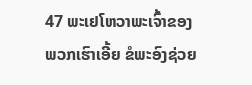47 ພະເຢໂຫວາພະເຈົ້າຂອງພວກເຮົາເອີ້ຍ ຂໍພະອົງຊ່ວຍ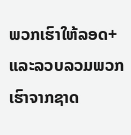ພວກເຮົາໃຫ້ລອດ+
ແລະລວບລວມພວກເຮົາຈາກຊາດ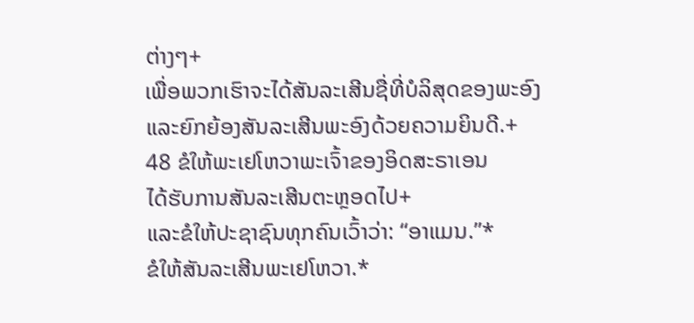ຕ່າງໆ+
ເພື່ອພວກເຮົາຈະໄດ້ສັນລະເສີນຊື່ທີ່ບໍລິສຸດຂອງພະອົງ
ແລະຍົກຍ້ອງສັນລະເສີນພະອົງດ້ວຍຄວາມຍິນດີ.+
48 ຂໍໃຫ້ພະເຢໂຫວາພະເຈົ້າຂອງອິດສະຣາເອນ
ໄດ້ຮັບການສັນລະເສີນຕະຫຼອດໄປ+
ແລະຂໍໃຫ້ປະຊາຊົນທຸກຄົນເວົ້າວ່າ: “ອາແມນ.”*
ຂໍໃຫ້ສັນລະເສີນພະເຢໂຫວາ.*